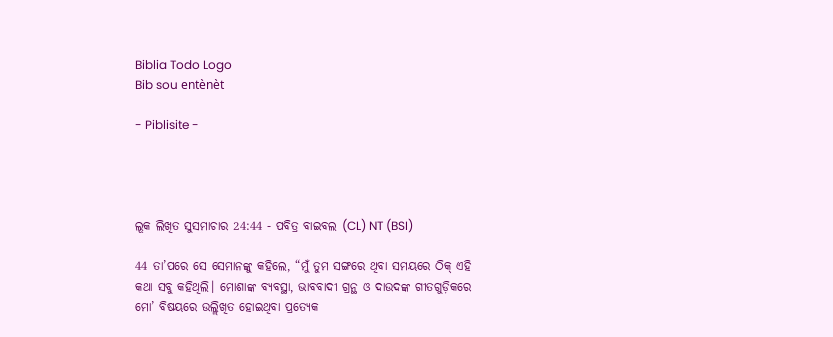Biblia Todo Logo
Bib sou entènèt

- Piblisite -




ଲୂକ ଲିଖିତ ସୁସମାଚାର 24:44 - ପବିତ୍ର ବାଇବଲ (CL) NT (BSI)

44 ତା’ପରେ ସେ ସେମାନଙ୍କୁ କହିଲେ, “ମୁଁ ତୁମ ସଙ୍ଗରେ ଥିବା ସମୟରେ ଠିକ୍ ଏହି କଥା ସବୁ କହିଥିଲି। ମୋଶାଙ୍କ ବ୍ୟବସ୍ଥା, ଭାବବାଦୀ ଗ୍ରନ୍ଥ ଓ ଦାଉଦଙ୍କ ଗୀତଗୁଡ଼ିକରେ ମୋ’ ବିଷୟରେ ଉଲ୍ଲିଖିତ ହୋଇଥିବା ପ୍ରତ୍ୟେକ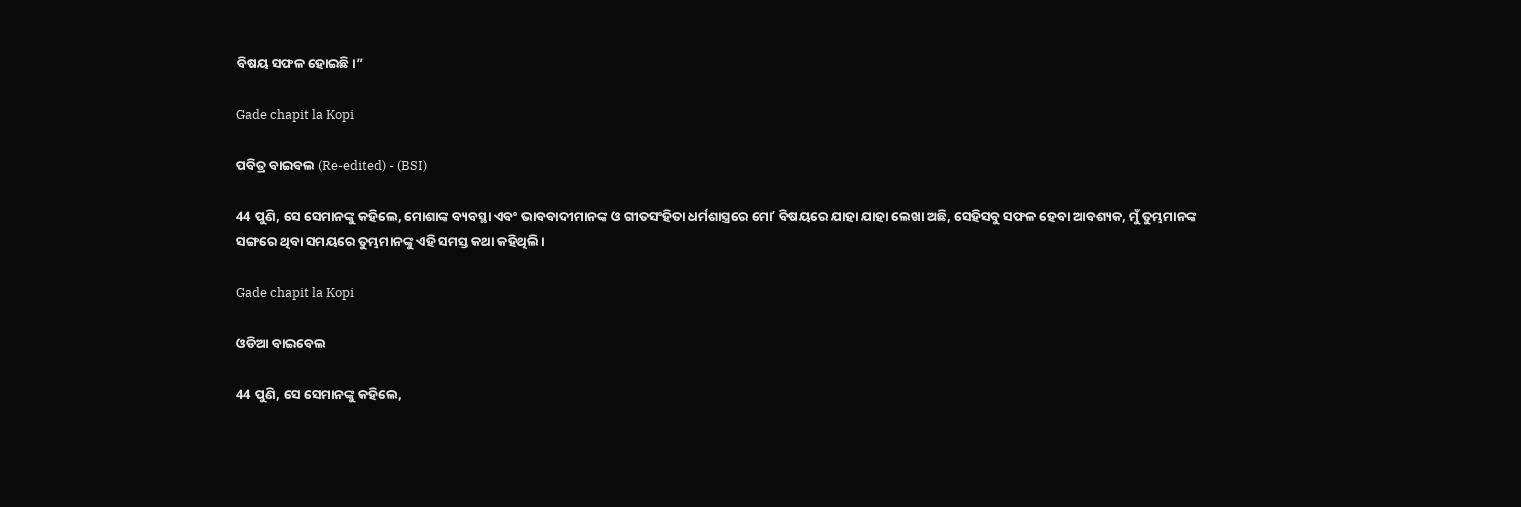ବିଷୟ ସଫଳ ହୋଇଛି।”

Gade chapit la Kopi

ପବିତ୍ର ବାଇବଲ (Re-edited) - (BSI)

44 ପୁଣି, ସେ ସେମାନଙ୍କୁ କହିଲେ, ମୋଶାଙ୍କ ବ୍ୟବସ୍ଥା ଏବଂ ଭାବବାଦୀମାନଙ୍କ ଓ ଗୀତସଂହିତା ଧର୍ମଶାସ୍ତ୍ରରେ ମୋʼ ବିଷୟରେ ଯାହା ଯାହା ଲେଖା ଅଛି, ସେହିସବୁ ସଫଳ ହେବା ଆବଶ୍ୟକ, ମୁଁ ତୁମ୍ଭମାନଙ୍କ ସଙ୍ଗରେ ଥିବା ସମୟରେ ତୁମ୍ଭମାନଙ୍କୁ ଏହି ସମସ୍ତ କଥା କହିଥିଲି।

Gade chapit la Kopi

ଓଡିଆ ବାଇବେଲ

44 ପୁଣି, ସେ ସେମାନଙ୍କୁ କହିଲେ,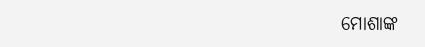ମୋଶାଙ୍କ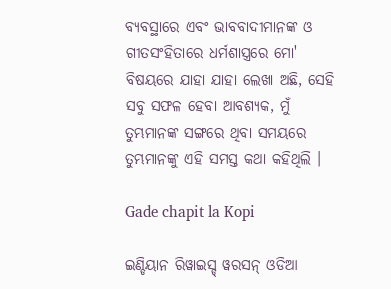ବ୍ୟବସ୍ଥାରେ ଏବଂ ଭାବବାଦୀମାନଙ୍କ ଓ ଗୀତସଂହିତାରେ ଧର୍ମଶାସ୍ତ୍ରରେ ମୋ' ବିଷୟରେ ଯାହା ଯାହା ଲେଖା ଅଛି, ସେହି ସବୁ ସଫଳ ହେବା ଆବଶ୍ୟକ, ମୁଁ ତୁମ୍ଭମାନଙ୍କ ସଙ୍ଗରେ ଥିବା ସମୟରେ ତୁମ୍ଭମାନଙ୍କୁ ଏହି ସମସ୍ତ କଥା କହିଥିଲି ।

Gade chapit la Kopi

ଇଣ୍ଡିୟାନ ରିୱାଇସ୍ଡ୍ ୱରସନ୍ ଓଡିଆ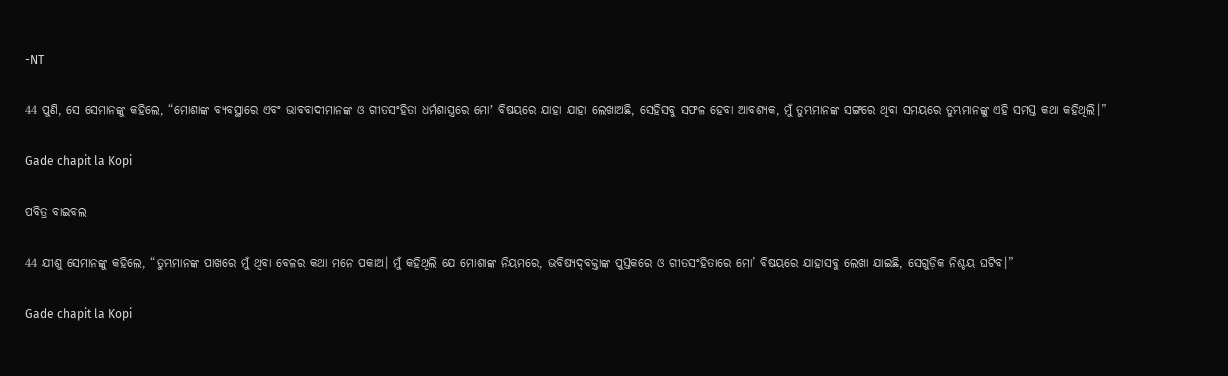-NT

44 ପୁଣି, ସେ ସେମାନଙ୍କୁ କହିଲେ, “ମୋଶାଙ୍କ ବ୍ୟବସ୍ଥାରେ ଏବଂ ଭାବବାଦୀମାନଙ୍କ ଓ ଗୀତସଂହିତା ଧର୍ମଶାସ୍ତ୍ରରେ ମୋʼ ବିଷୟରେ ଯାହା ଯାହା ଲେଖାଅଛି, ସେହିସବୁ ସଫଳ ହେବା ଆବଶ୍ୟକ, ମୁଁ ତୁମ୍ଭମାନଙ୍କ ସଙ୍ଗରେ ଥିବା ସମୟରେ ତୁମ୍ଭମାନଙ୍କୁ ଏହି ସମସ୍ତ କଥା କହିଥିଲି।”

Gade chapit la Kopi

ପବିତ୍ର ବାଇବଲ

44 ଯୀଶୁ ସେମାନଙ୍କୁ କହିଲେ, “ତୁମ୍ଭମାନଙ୍କ ପାଖରେ ମୁଁ ଥିବା ବେଳର କଥା ମନେ ପକାଅ। ମୁଁ କହିଥିଲି ଯେ ମୋଶାଙ୍କ ନିୟମରେ, ଭବିଷ୍ୟ‌ଦ୍‌ବକ୍ତାଙ୍କ ପୁସ୍ତକରେ ଓ ଗୀତସଂହିତାରେ ମୋ’ ବିଷୟରେ ଯାହାସବୁ ଲେଖା ଯାଇଛି, ସେଗୁଡ଼ିକ ନିଶ୍ଚୟ ଘଟିବ।”

Gade chapit la Kopi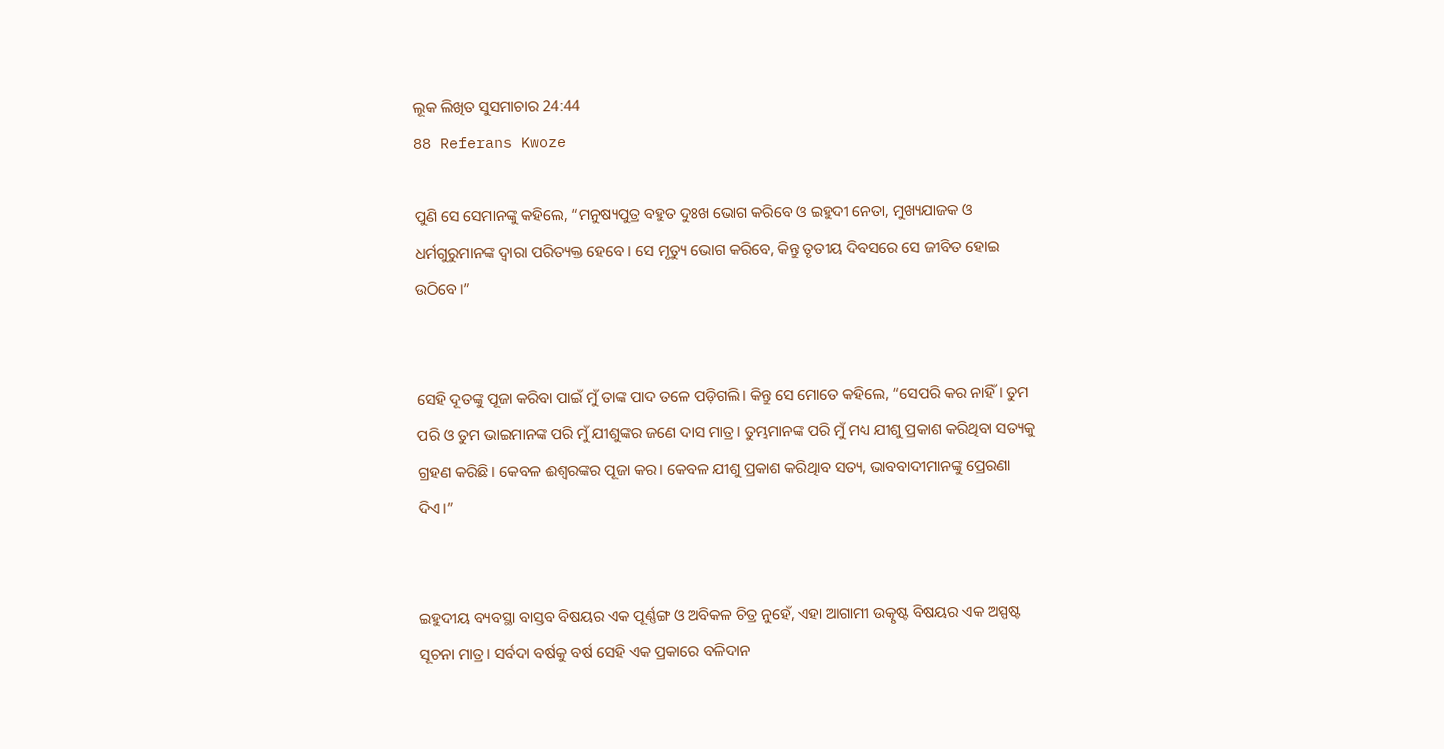ଲୂକ ଲିଖିତ ସୁସମାଚାର 24:44
88 Referans Kwoze

ପୁଣି ସେ ସେମାନଙ୍କୁ କହିଲେ, “ମନୁଷ୍ୟପୁତ୍ର ବହୁତ ଦୁଃଖ ଭୋଗ କରିବେ ଓ ଇହୁଦୀ ନେତା, ମୁଖ୍ୟଯାଜକ ଓ ଧର୍ମଗୁରୁମାନଙ୍କ ଦ୍ୱାରା ପରିତ୍ୟକ୍ତ ହେବେ। ସେ ମୃତ୍ୟୁ ଭୋଗ କରିବେ, କିନ୍ତୁ ତୃତୀୟ ଦିବସରେ ସେ ଜୀବିତ ହୋଇ ଉଠିବେ।”


ସେହି ଦୂତଙ୍କୁ ପୂଜା କରିବା ପାଇଁ ମୁଁ ତାଙ୍କ ପାଦ ତଳେ ପଡ଼ିଗଲି। କିନ୍ତୁ ସେ ମୋତେ କହିଲେ, “ସେପରି କର ନାହିଁ। ତୁମ ପରି ଓ ତୁମ ଭାଇମାନଙ୍କ ପରି ମୁଁ ଯୀଶୁଙ୍କର ଜଣେ ଦାସ ମାତ୍ର। ତୁମ୍ଭମାନଙ୍କ ପରି ମୁଁ ମଧ୍ୟ ଯୀଶୁ ପ୍ରକାଶ କରିଥିବା ସତ୍ୟକୁ ଗ୍ରହଣ କରିଛି। କେବଳ ଈଶ୍ୱରଙ୍କର ପୂଜା କର। କେବଳ ଯୀଶୁ ପ୍ରକାଶ କରିଥିାବ ସତ୍ୟ, ଭାବବାଦୀମାନଙ୍କୁ ପ୍ରେରଣା ଦିଏ।”


ଇହୁଦୀୟ ବ୍ୟବସ୍ଥା ବାସ୍ତବ ବିଷୟର ଏକ ପୂର୍ଣ୍ଣଙ୍ଗ ଓ ଅବିକଳ ଚିତ୍ର ନୁହେଁ, ଏହା ଆଗାମୀ ଉତ୍କୃଷ୍ଟ ବିଷୟର ଏକ ଅସ୍ପଷ୍ଟ ସୂଚନା ମାତ୍ର। ସର୍ବଦା ବର୍ଷକୁ ବର୍ଷ ସେହି ଏକ ପ୍ରକାରେ ବଳିଦାନ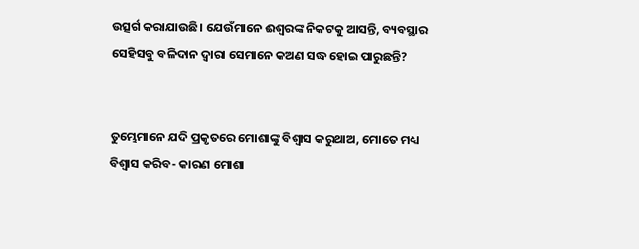ଉତ୍ସର୍ଗ କରାଯାଉଛି। ଯେଉଁମାନେ ଈଶ୍ୱରଙ୍କ ନିକଟକୁ ଆସନ୍ତି, ବ୍ୟବସ୍ଥାର ସେହିସବୁ ବଳିଦାନ ଦ୍ୱାରା ସେମାନେ କଅଣ ସଦ୍ଧ ହୋଇ ପାରୁଛନ୍ତି?


ତୁମ୍ଭେମାନେ ଯଦି ପ୍ରକୃତରେ ମୋଶାଙ୍କୁ ବିଶ୍ୱାସ କରୁଥାଅ, ମୋତେ ମଧ୍ୟ ବିଶ୍ୱାସ କରିବ- କାରଣ ମୋଶା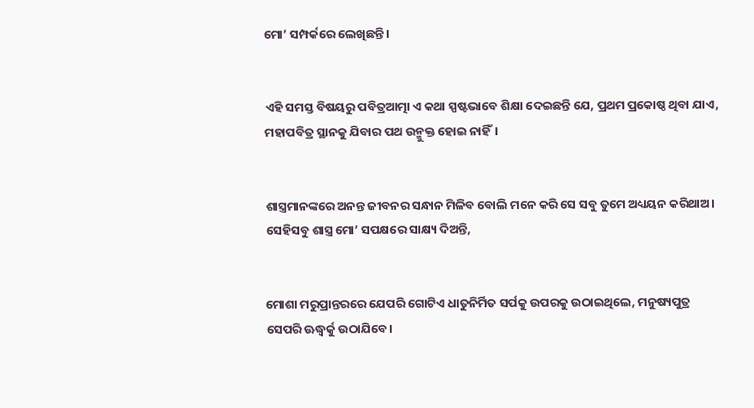ମୋ’ ସମ୍ପର୍କରେ ଲେଖିଛନ୍ତି।


ଏହି ସମସ୍ତ ବିଷୟରୁ ପବିତ୍ରଆତ୍ମା ଏ କଥା ସ୍ପଷ୍ଟଭାବେ ଶିକ୍ଷା ଦେଇଛନ୍ତି ଯେ, ପ୍ରଥମ ପ୍ରକୋଷ୍ଠ ଥିବା ଯାଏ, ମହାପବିତ୍ର ସ୍ଥାନକୁ ଯିବାର ପଥ ଉନ୍ମୁକ୍ତ ହୋଇ ନାହିଁ।


ଶାସ୍ତ୍ରମାନଙ୍କରେ ଅନନ୍ତ ଜୀବନର ସନ୍ଧାନ ମିଳିବ ବୋଲି ମନେ କରି ସେ ସବୁ ତୁମେ ଅଧ୍ୟୟନ କରିଥାଅ। ସେହିସବୁ ଶାସ୍ତ୍ର ମୋ’ ସପକ୍ଷରେ ସାକ୍ଷ୍ୟ ଦିଅନ୍ତି,


ମୋଶା ମରୁପ୍ରାନ୍ତରରେ ଯେପରି ଗୋଟିଏ ଧାତୁନିର୍ମିତ ସର୍ପକୁ ଉପରକୁ ଉଠାଇଥିଲେ, ମନୁଷ୍ୟପୁତ୍ର ସେପରି ଊଦ୍ଧ୍ୱର୍କୁ ଉଠାଯିବେ।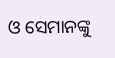ଓ ସେମାନଙ୍କୁ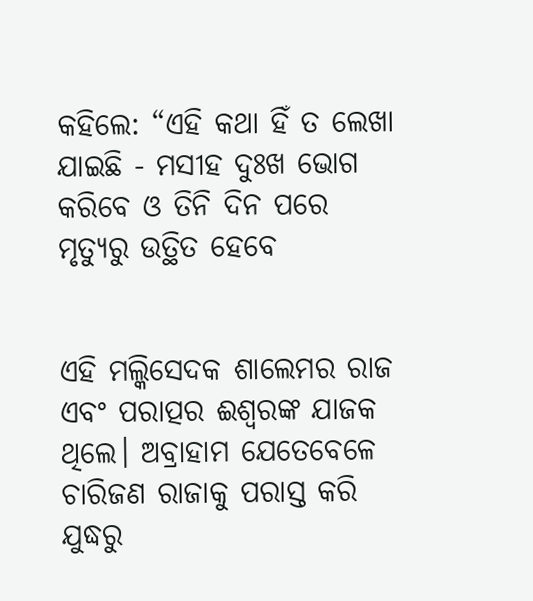କହିଲେ: “ଏହି କଥା ହିଁ ତ ଲେଖା ଯାଇଛି - ମସୀହ ଦୁଃଖ ଭୋଗ କରିବେ ଓ ତିନି ଦିନ ପରେ ମୃତ୍ୟୁରୁ ଉତ୍ଥିତ ହେବେ


ଏହି ମଲ୍କିସେଦକ ଶାଲେମର ରାଜ ଏବଂ ପରାତ୍ପର ଈଶ୍ୱରଙ୍କ ଯାଜକ ଥିଲେ। ଅବ୍ରାହାମ ଯେତେବେଳେ ଚାରିଜଣ ରାଜାକୁ ପରାସ୍ତ କରି ଯୁଦ୍ଧରୁ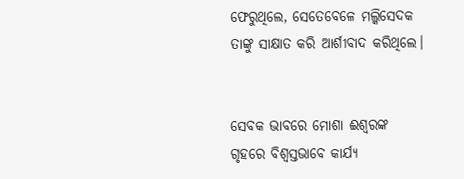ଫେରୁଥିଲେ, ସେତେବେଳେ ମଲ୍କିସେଦକ ତାଙ୍କୁ ସାକ୍ଷାତ କରି ଆର୍ଶୀବାଦ କରିଥିଲେ।


ସେବକ ଭାବରେ ମୋଶା ଈଶ୍ୱରଙ୍କ ଗୃହରେ ବିଶ୍ୱସ୍ତଭାବେ କାର୍ଯ୍ୟ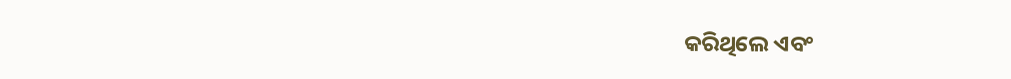କରିଥିଲେ ଏବଂ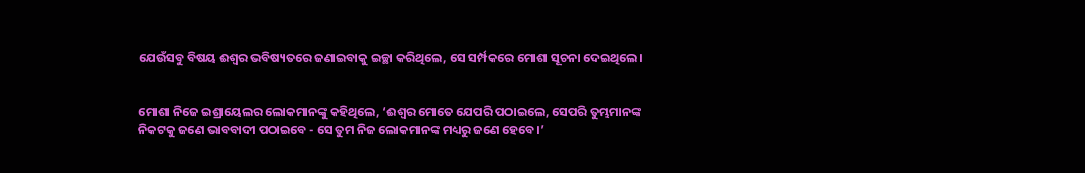ଯେଉଁସବୁ ବିଷୟ ଈଶ୍ୱର ଭବିଷ୍ୟତରେ ଜଣାଇବାକୁ ଇଚ୍ଛା କରିଥିଲେ, ସେ ସର୍ମ୍ପକରେ ମୋଶା ସୂଚନା ଦେଇଥିଲେ।


ମୋଶା ନିଜେ ଇଶ୍ରାୟେଲର ଲୋକମାନଙ୍କୁ କହିଥିଲେ, ‘ଈଶ୍ୱର ମୋତେ ଯେପରି ପଠାଇଲେ, ସେପରି ତୁମ୍ଭମାନଙ୍କ ନିକଟକୁ ଜଣେ ଭାବବାଦୀ ପଠାଇବେ - ସେ ତୁମ ନିଜ ଲୋକମାନଙ୍କ ମଧ୍ୟରୁ ଜଣେ ହେବେ।’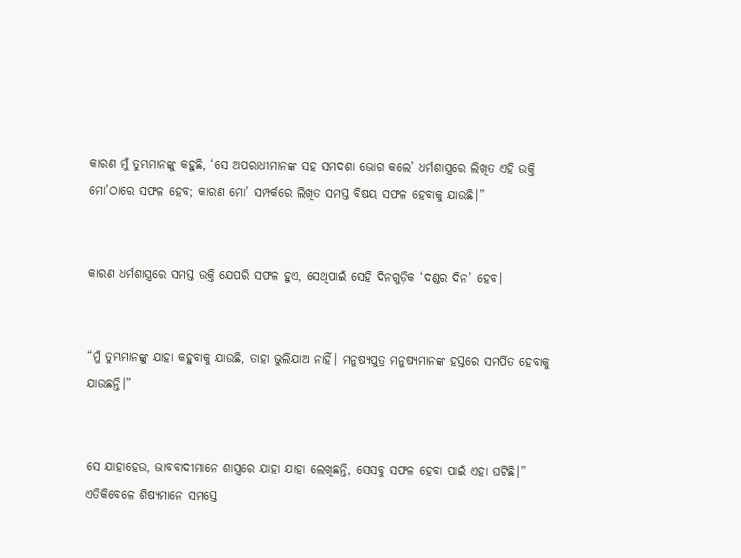କାରଣ ମୁଁ ତୁମ୍ଭମାନଙ୍କୁ କହୁଛି, ‘ସେ ଅପରାଧୀମାନଙ୍କ ସହ ସମଦଶା ଭୋଗ କଲେ’ ଧର୍ମଶାସ୍ତ୍ରରେ ଲିଖିତ ଏହି ଉକ୍ତି ମୋ’ଠାରେ ସଫଳ ହେବ; କାରଣ ମୋ’ ସମ୍ପର୍କରେ ଲିଖିତ ସମସ୍ତ ବିଷୟ ସଫଳ ହେବାକୁ ଯାଉଛି।”


କାରଣ ଧର୍ମଶାସ୍ତ୍ରରେ ସମସ୍ତ ଉକ୍ତି ଯେପରି ସଫଳ ହୁଏ, ସେଥିପାଇଁ ସେହି ଦିନଗୁଡ଼ିକ ‘ଦଣ୍ଡର ଦିନ’ ହେବ।


“ମୁଁ ତୁମ୍ଭମାନଙ୍କୁ ଯାହା କହୁବାକୁ ଯାଉଛି, ତାହା ଭୁଲିଯାଅ ନାହିଁ। ମନୁଷ୍ୟପୁତ୍ର ମନୁଷ୍ୟମାନଙ୍କ ହସ୍ତରେ ସମର୍ପିତ ହେବାକୁ ଯାଉଛନ୍ତି।”


ସେ ଯାହାହେଉ, ଭାବବାଦୀମାନେ ଶାସ୍ତ୍ରରେ ଯାହା ଯାହା ଲେଖିଛନ୍ତି, ସେସବୁ ସଫଳ ହେବା ପାଇଁ ଏହା ଘଟିଛି।” ଏତିକିବେଳେ ଶିଷ୍ୟମାନେ ସମସ୍ତେ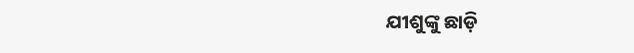ଯୀଶୁଙ୍କୁ ଛାଡ଼ି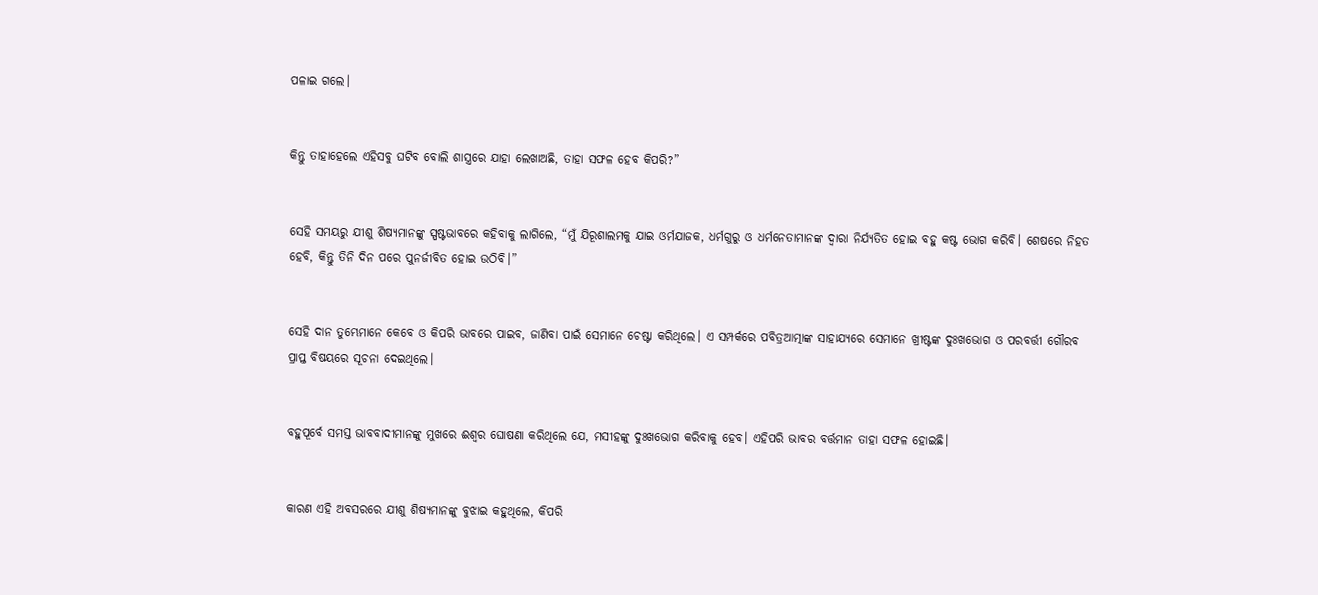ପଳାଇ ଗଲେ।


କିନ୍ତୁ ତାହାହେଲେ ଏହିସବୁ ଘଟିବ ବୋଲି ଶାସ୍ତ୍ରରେ ଯାହା ଲେଖାଅଛି, ତାହା ସଫଳ ହେବ କିପରି?”


ସେହି ସମୟରୁ ଯୀଶୁ ଶିଷ୍ୟମାନଙ୍କୁ ସ୍ପଷ୍ଟଭାବରେ କହିବାକୁ ଲାଗିଲେ, “ମୁଁ ଯିରୂଶାଲମକୁ ଯାଇ ଓର୍ମଯାଜକ, ଧର୍ମଗୁରୁ ଓ ଧର୍ମନେତାମାନଙ୍କ ଦ୍ୱାରା ନିର୍ଯ୍ୟତିତ ହୋଇ ବହୁ କଷ୍ଟ ଭୋଗ କରିବି। ଶେଷରେ ନିହତ ହେବି, କିନ୍ତୁ ତିନି ଦିନ ପରେ ପୁନର୍ଜୀବିତ ହୋଇ ଉଠିବି।”


ସେହି ଦାନ ତୁମ୍ଭେମାନେ କେବେ ଓ କିପରି ଭାବରେ ପାଇବ, ଜାଣିବା ପାଇଁ ସେମାନେ ଚେଷ୍ଟା କରିଥିଲେ। ଏ ସମ୍ପର୍କରେ ପବିତ୍ରଆତ୍ମାଙ୍କ ସାହାଯ୍ୟରେ ସେମାନେ ଖ୍ରୀଷ୍ଟଙ୍କ ଦୁଃଖଭୋଗ ଓ ପରବର୍ତ୍ତୀ ଗୌରବ ପ୍ରାପ୍ତ ବିଷୟରେ ସୂଚନା ଦେଇଥିଲେ।


ବହୁପୂର୍ବେ ସମସ୍ତ ଭାବବାଦୀମାନଙ୍କୁ ମୁଖରେ ଈଶ୍ୱର ଘୋଷଣା କରିଥିଲେ ଯେ, ମସୀହଙ୍କୁ ଦୁଃଖଭୋଗ କରିବାକୁ ହେବ। ଏହିପରି ଭାବର ବର୍ତ୍ତମାନ ତାହା ସଫଳ ହୋଇଛି।


କାରଣ ଏହି ଅବସରରେ ଯୀଶୁ ଶିଷ୍ୟମାନଙ୍କୁ ବୁଝାଇ କହୁଥିଲେ, କିପରି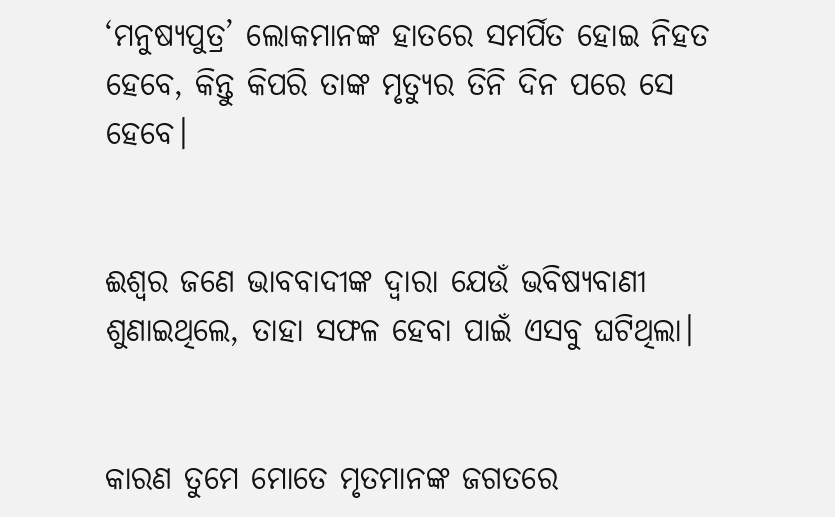‘ମନୁଷ୍ୟପୁତ୍ର’ ଲୋକମାନଙ୍କ ହାତରେ ସମର୍ପିତ ହୋଇ ନିହତ ହେବେ, କିନ୍ତୁ କିପରି ତାଙ୍କ ମୃତ୍ୟୁର ତିନି ଦିନ ପରେ ସେ ହେବେ।


ଈଶ୍ୱର ଜଣେ ଭାବବାଦୀଙ୍କ ଦ୍ୱାରା ଯେଉଁ ଭବିଷ୍ୟବାଣୀ ଶୁଣାଇଥିଲେ, ତାହା ସଫଳ ହେବା ପାଇଁ ଏସବୁ ଘଟିଥିଲା।


କାରଣ ତୁମେ ମୋତେ ମୃତମାନଙ୍କ ଜଗତରେ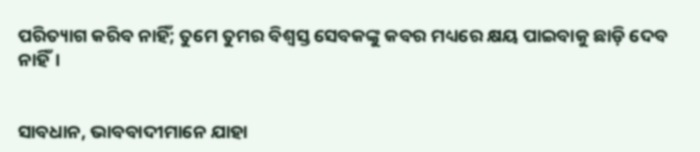ପରିତ୍ୟାଗ କରିବ ନାହିଁ; ତୁମେ ତୁମର ବିଶ୍ୱସ୍ତ ସେବକଙ୍କୁ କବର ମଧ୍ୟରେ କ୍ଷୟ ପାଇବାକୁ ଛାଡ଼ି ଦେବ ନାହିଁ।


ସାବଧାନ, ଭାବବାଦୀମାନେ ଯାହା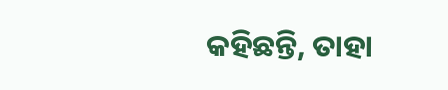କହିଛନ୍ତି, ତାହା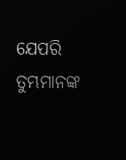ଯେପରି ତୁମ୍ଭମାନଙ୍କ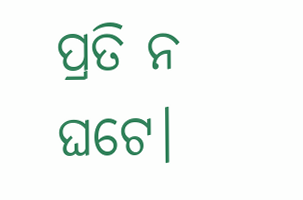ପ୍ରତି ନ ଘଟେ।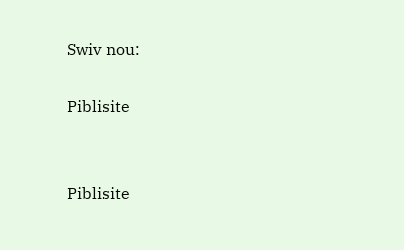Swiv nou:

Piblisite


Piblisite